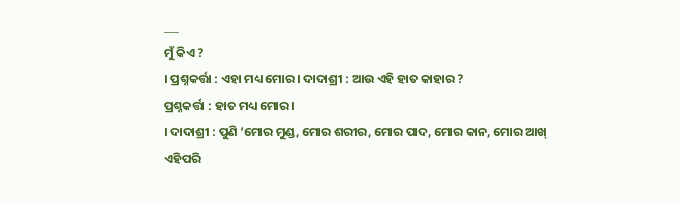___
ମୁଁ କିଏ ?
। ପ୍ରଶ୍ନକର୍ତ୍ତା : ଏହା ମଧ୍ୟ ମୋର । ଦାଦାଶ୍ରୀ : ଆଉ ଏହି ହାତ କାହାର ?
ପ୍ରଶ୍ନକର୍ତ୍ତା : ହାତ ମଧ୍ୟ ମୋର ।
। ଦାଦାଶ୍ରୀ : ପୁଣି ‘ମୋର ମୁଣ୍ଡ, ମୋର ଶରୀର, ମୋର ପାଦ, ମୋର କାନ, ମୋର ଆଖ୍ ଏହିପରି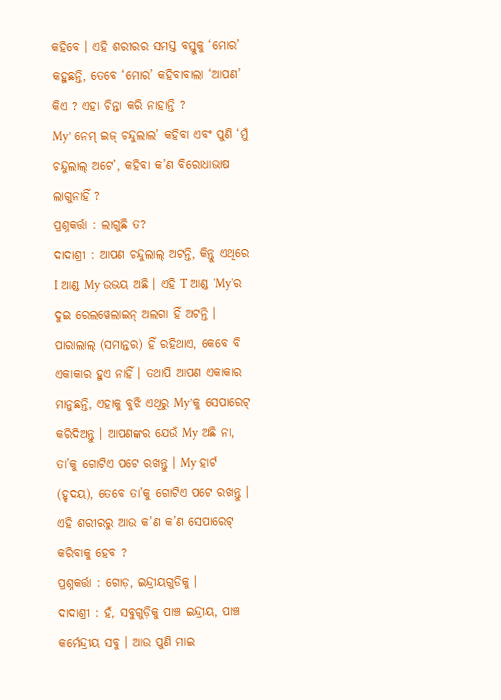କହିବେ । ଏହି ଶରୀରର ସମସ୍ତ ବସ୍ତୁକୁ ‘ମୋର’ କହୁଛନ୍ତି, ତେବେ ‘ମୋର’ କହିବାବାଲା ‘ଆପଣ’ କିଏ ? ଏହା ଚିନ୍ତା କରି ନାହାନ୍ତି ?
My’ ନେମ୍ ଇଜ୍ ଚନ୍ଦୁଲାଲ’ କହିବା ଏବଂ ପୁଣି ‘ମୁଁ ଚନ୍ଦୁଲାଲ୍ ଅଟେ’, କହିବା କ’ଣ ବିରୋଧାଭାଷ ଲାଗୁନାହିଁ ?
ପ୍ରଶ୍ନକର୍ତ୍ତା : ଲାଗୁଛି ତ?
ଦାଦାଶ୍ରୀ : ଆପଣ ଚନ୍ଦୁଲାଲ୍ ଅଟନ୍ତି, କିନ୍ତୁ ଏଥିରେ I ଆଣ୍ଡ My ଉଭୟ ଅଛି । ଏହି T ଆଣ୍ଡ 'My'ର ଦୁଇ ରେଲୱେଲାଇନ୍ ଅଲଗା ହିଁ ଅଟନ୍ତି । ପାରାଲାଲ୍ (ସମାନ୍ତର) ହିଁ ରହିଥାଏ, କେବେ ବି ଏକାକାର ହୁଏ ନାହିଁ । ତଥାପି ଆପଣ ଏକାକାର ମାନୁଛନ୍ତି, ଏହାକୁ ବୁଝି ଏଥିରୁ My’କୁ ସେପାରେଟ୍ କରିଦିଅନ୍ତୁ । ଆପଣଙ୍କର ଯେଉଁ My ଅଛି ନା, ତା’କୁ ଗୋଟିଏ ପଟେ ରଖନ୍ତୁ । My ହାର୍ଟ (ହୃଦୟ), ତେବେ ତା’କୁ ଗୋଟିଏ ପଟେ ରଖନ୍ତୁ । ଏହି ଶରୀରରୁ ଆଉ କ’ଣ କ’ଣ ସେପାରେଟ୍ କରିବାକୁ ହେବ ?
ପ୍ରଶ୍ନକର୍ତ୍ତା : ଗୋଡ଼, ଇନ୍ଦ୍ରୀୟଗୁଡିକୁ ।
ଦାଦାଶ୍ରୀ : ହଁ, ସବୁଗୁଡ଼ିକୁ ପାଞ୍ଚ ଇନ୍ଦ୍ରୀୟ, ପାଞ୍ଚ କର୍ମେନ୍ଦ୍ରୀୟ ସବୁ । ଆଉ ପୁଣି ମାଇ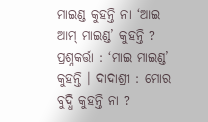ମାଇଣ୍ଡ କୁହନ୍ତି ନା ‘ଆଇ ଆମ୍ ମାଇଣ୍ଡ’ କୁହନ୍ତି ?
ପ୍ରଶ୍ନକର୍ତ୍ତା : ‘ମାଇ ମାଇଣ୍ଡ’ କୁହନ୍ତି । ଦାଦାଶ୍ରୀ : ମୋର ବୁଦ୍ଧି କୁହନ୍ତି ନା ?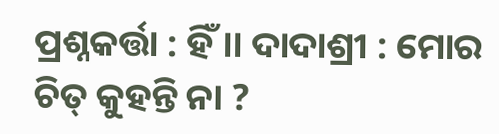ପ୍ରଶ୍ନକର୍ତ୍ତା : ହିଁ ।। ଦାଦାଶ୍ରୀ : ମୋର ଚିତ୍ କୁହନ୍ତି ନା ?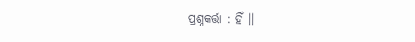ପ୍ରଶ୍ନକର୍ତ୍ତା : ହିଁ ।।